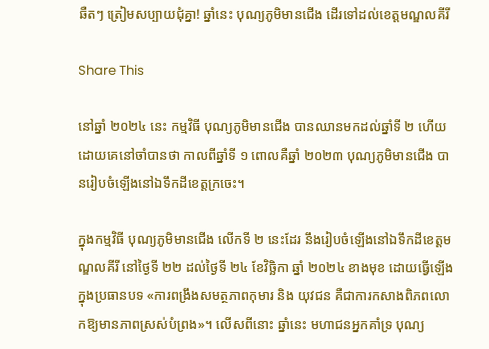ឆឺតៗ ត្រៀមសប្បាយជុំគ្នា! ឆ្នាំនេះ បុណ្យភូមិមានជើង ដើរទៅដល់ខេត្តមណ្ឌលគីរី

Share This

នៅឆ្នាំ ២០២៤ នេះ កម្មវិធី បុណ្យភូមិមានជើង បានឈានមកដល់ឆ្នាំទី ២ ហើយ ដោយគេនៅចាំបានថា កាលពីឆ្នាំទី ១ ពោលគឺឆ្នាំ ២០២៣ បុណ្យភូមិមានជើង បានរៀបចំឡើងនៅឯទឹកដីខេត្តក្រចេះ។

ក្នុងកម្មវិធី បុណ្យភូមិមានជើង លើកទី ២ នេះដែរ នឹងរៀបចំឡើងនៅឯទឹកដីខេត្តមណ្ឌលគីរី នៅថ្ងៃទី ២២ ដល់ថ្ងៃទី ២៤ ខែវិច្ឆិកា ឆ្នាំ ២០២៤ ខាងមុខ ដោយធ្វើឡើងក្នុងប្រធានបទ «ការពង្រឹងសមត្ថភាពកុមារ និង យុវជន គឺជាការកសាងពិភពលោកឱ្យមានភាពស្រស់បំព្រង»។ លើសពីនោះ ឆ្នាំនេះ មហាជនអ្នកគាំទ្រ បុណ្យ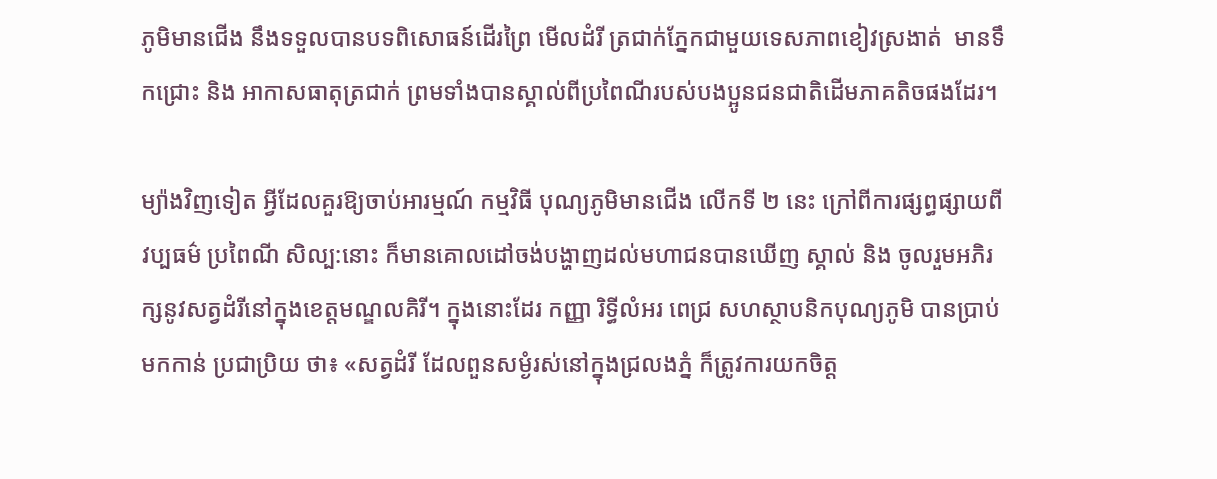ភូមិមានជើង នឹងទទួលបានបទពិសោធន៍ដើរព្រៃ មើលដំរី ត្រជាក់ភ្នែកជាមួយទេសភាពខៀវស្រងាត់  មានទឹកជ្រោះ និង អាកាសធាតុត្រជាក់ ព្រមទាំងបានស្គាល់ពីប្រពៃណីរបស់បងប្អូនជនជាតិដើមភាគតិចផងដែរ។

ម្យ៉ាងវិញទៀត អ្វីដែលគួរឱ្យចាប់អារម្មណ៍ កម្មវិធី បុណ្យភូមិមានជើង លើកទី ២ នេះ ក្រៅពីការផ្សព្ធផ្សាយពីវប្បធម៌ ប្រពៃណី សិល្ប:នោះ ក៏មានគោលដៅចង់បង្ហាញដល់មហាជនបានឃើញ ស្គាល់ និង ចូលរួមអភិរក្សនូវសត្វដំរីនៅក្នុងខេត្តមណ្ឌលគិរី។ ក្នុងនោះដែរ កញ្ញា រិទ្ធីលំអរ ពេជ្រ សហស្ថាបនិកបុណ្យភូមិ បានប្រាប់មកកាន់ ប្រជាប្រិយ ថា៖ «សត្វដំរី ដែលពួនសម្ងំរស់នៅក្នុងជ្រលងភ្នំ ក៏ត្រូវការយកចិត្ត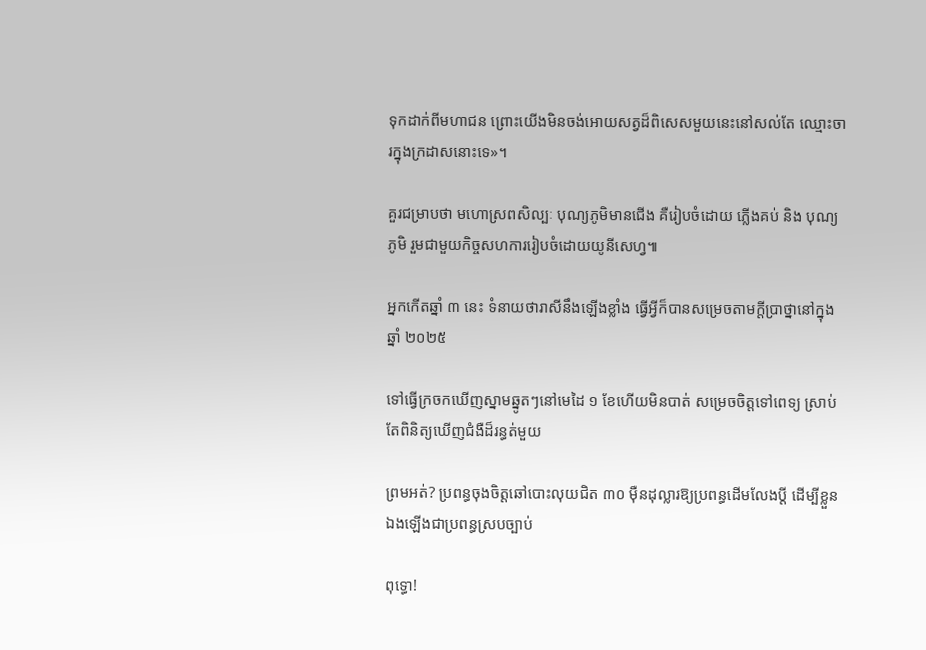ទុកដាក់ពីមហាជន ព្រោះយើងមិនចង់អោយសត្វដ៏ពិសេសមួយនេះនៅសល់តែ ឈ្មោះចារក្នុងក្រដាសនោះទេ»។

គួរជម្រាបថា មហោស្រពសិល្បៈ បុណ្យភូមិមានជើង គឺរៀបចំដោយ ភ្លើងគប់ និង បុណ្យភូមិ រួមជាមួយកិច្ចសហការរៀបចំដោយយូនីសេហ្វ៕

អ្នកកើតឆ្នាំ ៣ នេះ ទំនាយថារាសីនឹងឡើងខ្លាំង ធ្វើអ្វីក៏បានសម្រេចតាមក្ដីប្រាថ្នានៅក្នុងឆ្នាំ ២០២៥

ទៅធ្វើក្រចកឃើញស្នាមឆ្នូតៗនៅមេដៃ ១ ខែហើយមិនបាត់ សម្រេចចិត្តទៅពេទ្យ ស្រាប់តែពិនិត្យឃើញជំងឺដ៏រន្ធត់មួយ

ព្រមអត់? ប្រពន្ធចុងចិត្តឆៅបោះលុយជិត ៣០ ម៉ឺនដុល្លារឱ្យប្រពន្ធដើមលែងប្តី ដើម្បីខ្លួនឯងឡើងជាប្រពន្ធស្របច្បាប់

ពុទ្ធោ!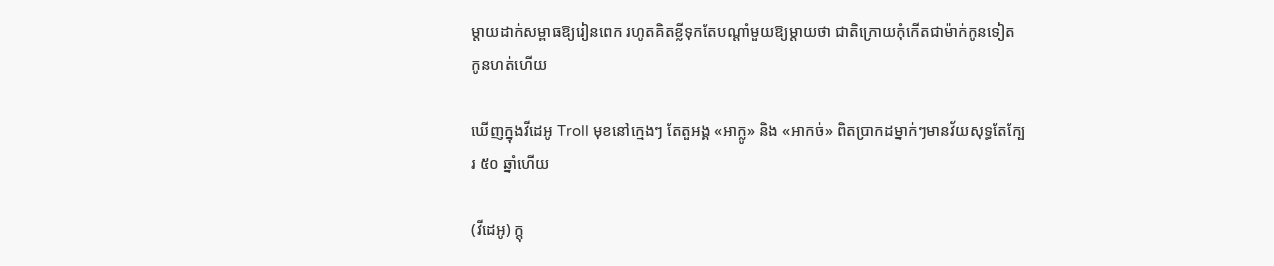ម្ដាយដាក់សម្ពាធឱ្យរៀនពេក រហូតគិតខ្លីទុកតែបណ្ដាំមួយឱ្យម្តាយថា ជាតិក្រោយកុំកើតជាម៉ាក់កូនទៀត កូនហត់ហើយ

ឃើញក្នុងវីដេអូ Troll មុខនៅក្មេងៗ តែតួអង្គ «អាក្លូ» និង «អាកច់» ពិតប្រាកដម្នាក់ៗមានវ័យសុទ្ធតែក្បែរ ៥០ ឆ្នាំហើយ

(វីដេអូ) ក្ដុ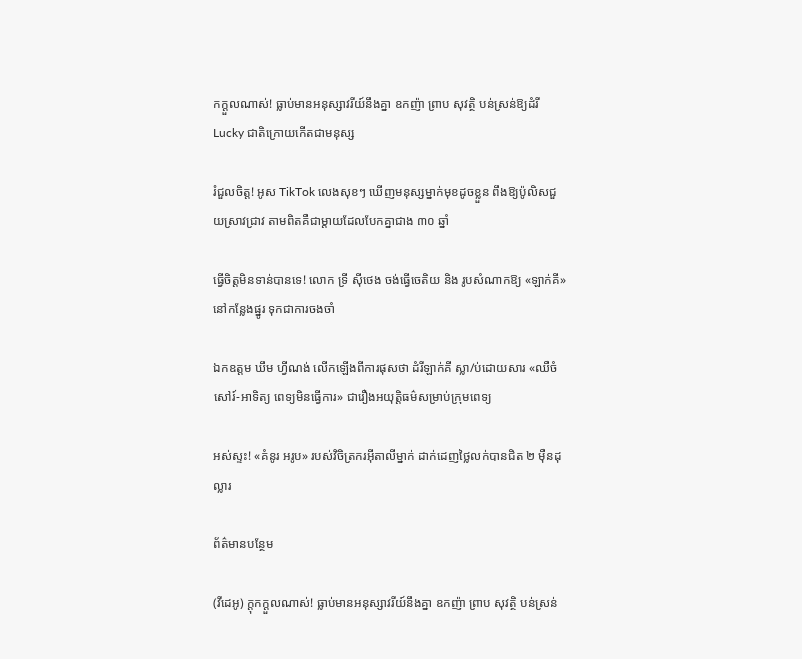កក្ដួលណាស់! ធ្លាប់មានអនុស្សាវរីយ៍នឹងគ្នា ឧកញ៉ា ព្រាប សុវត្ថិ បន់ស្រន់ឱ្យដំរី Lucky ជាតិក្រោយកើតជាមនុស្ស

រំជួលចិត្ត! អូស TikTok លេងសុខៗ ឃើញមនុស្សម្នាក់មុខដូចខ្លួន ពឹងឱ្យប៉ូលិសជួយស្រាវជ្រាវ តាមពិតគឺជាម្តាយដែលបែកគ្នាជាង ៣០ ឆ្នាំ

ធ្វើចិត្តមិនទាន់បានទេ! លោក ទ្រី ស៊ីថេង ចង់ធ្វើចេតិយ និង រូបសំណាកឱ្យ «ឡាក់គី» នៅកន្លែងផ្នូរ ទុកជាការចងចាំ

ឯកឧត្តម ឃឹម ហ្វីណង់ លើកឡើងពីការផុសថា ដំរីឡាក់គី ស្លា/ប់ដោយសារ «ឈឺចំសៅរ៍-អាទិត្យ ពេទ្យមិនធ្វើការ» ជារឿងអយុត្តិធម៌សម្រាប់ក្រុមពេទ្យ

អស់ស្ទះ! «គំនូរ អរូប» របស់វិចិត្រករអ៊ីតាលីម្នាក់ ដាក់ដេញថ្លៃលក់បានជិត ២ ម៉ឺនដុល្លារ

ព័ត៌មានបន្ថែម

(វីដេអូ) ក្ដុកក្ដួលណាស់! ធ្លាប់មានអនុស្សាវរីយ៍នឹងគ្នា ឧកញ៉ា ព្រាប សុវត្ថិ បន់ស្រន់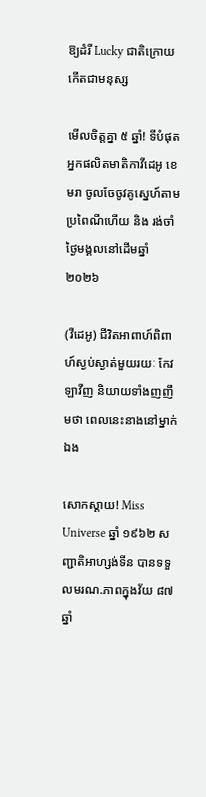ឱ្យដំរី Lucky ជាតិក្រោយកើតជាមនុស្ស

មើលចិត្តគ្នា ៥ ឆ្នាំ! ទីបំផុត អ្នកផលិតមាតិកាវីដេអូ ខេមរា ចូលចែចូវគូស្នេហ៍តាមប្រពៃណីហើយ និង រង់ចាំថ្ងៃមង្គលនៅដើមឆ្នាំ ២០២៦

(វីដេអូ) ជីវិតអាពាហ៍ពិពាហ៍ស្ងប់ស្ងាត់មួយរយៈ កែវ ឡាវីញ និយាយទាំងញញឹមថា ពេលនេះនាងនៅម្នាក់ឯង

សោកស្ដាយ! Miss Universe ឆ្នាំ ១៩៦២ សញ្ជាតិអាហ្សង់ទីន បានទទួលមរណ.ភាពក្នុងវ័យ ៨៧ ឆ្នាំ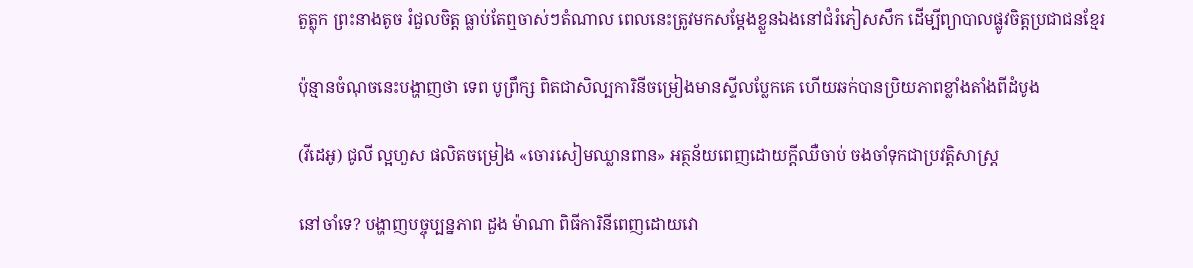តួត្លុក ព្រះនាងតូច រំជួលចិត្ត ធ្លាប់តែឮចាស់ៗតំណាល ពេលនេះត្រូវមកសម្តែងខ្លួនឯងនៅជំរំភៀសសឹក ដើម្បីព្យាបាលផ្លូវចិត្តប្រជាជនខ្មែរ

ប៉ុន្មានចំណុចនេះបង្ហាញថា ទេព បូព្រឹក្ស ពិតជាសិល្បការិនីចម្រៀងមានស្ទីលប្លែកគេ ហើយឆក់បានប្រិយភាពខ្លាំងតាំងពីដំបូង

(វីដេអូ) ជូលី ល្អហួស ផលិតចម្រៀង «ចោរសៀមឈ្លានពាន» អត្ថន័យពេញដោយក្ដីឈឺចាប់ ចងចាំទុកជាប្រវត្តិសាស្រ្ដ

នៅចាំទេ? បង្ហាញបច្ចុប្បន្នភាព ដួង ម៉ាណា ពិធីការិនីពេញដោយវោ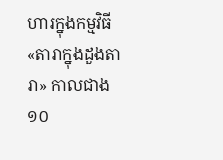ហារក្នុងកម្មវិធី «តារាក្នុងដួងតារា» កាលជាង ១០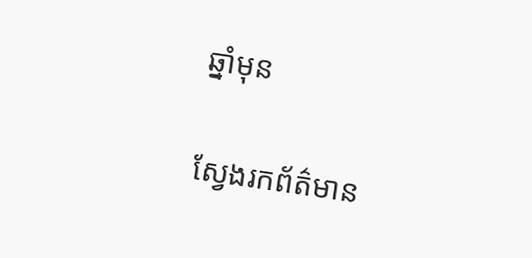ឆ្នាំមុន

ស្វែងរកព័ត៌មាន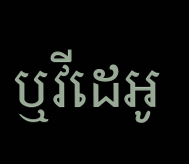ឬវីដេអូ